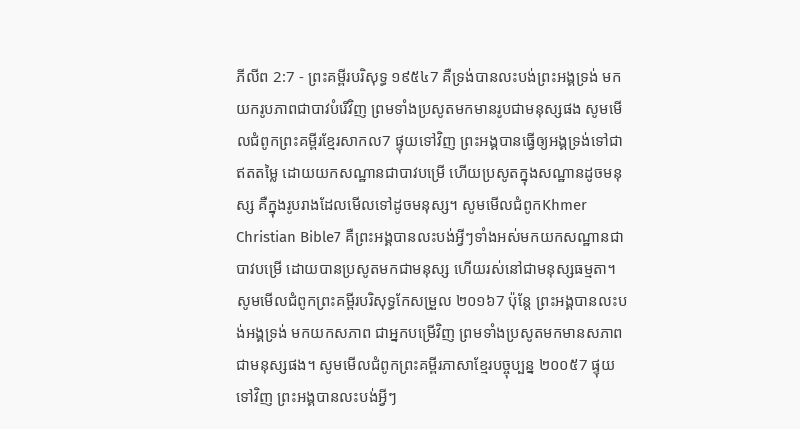ភីលីព 2:7 - ព្រះគម្ពីរបរិសុទ្ធ ១៩៥៤7 គឺទ្រង់បានលះបង់ព្រះអង្គទ្រង់ មកយករូបភាពជាបាវបំរើវិញ ព្រមទាំងប្រសូតមកមានរូបជាមនុស្សផង សូមមើលជំពូកព្រះគម្ពីរខ្មែរសាកល7 ផ្ទុយទៅវិញ ព្រះអង្គបានធ្វើឲ្យអង្គទ្រង់ទៅជាឥតតម្លៃ ដោយយកសណ្ឋានជាបាវបម្រើ ហើយប្រសូតក្នុងសណ្ឋានដូចមនុស្ស គឺក្នុងរូបរាងដែលមើលទៅដូចមនុស្ស។ សូមមើលជំពូកKhmer Christian Bible7 គឺព្រះអង្គបានលះបង់អ្វីៗទាំងអស់មកយកសណ្ឋានជាបាវបម្រើ ដោយបានប្រសូតមកជាមនុស្ស ហើយរស់នៅជាមនុស្សធម្មតា។ សូមមើលជំពូកព្រះគម្ពីរបរិសុទ្ធកែសម្រួល ២០១៦7 ប៉ុន្តែ ព្រះអង្គបានលះបង់អង្គទ្រង់ មកយកសភាព ជាអ្នកបម្រើវិញ ព្រមទាំងប្រសូតមកមានសភាពជាមនុស្សផង។ សូមមើលជំពូកព្រះគម្ពីរភាសាខ្មែរបច្ចុប្បន្ន ២០០៥7 ផ្ទុយទៅវិញ ព្រះអង្គបានលះបង់អ្វីៗ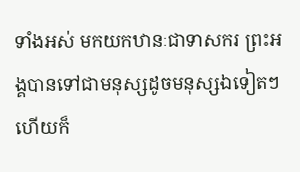ទាំងអស់ មកយកឋានៈជាទាសករ ព្រះអង្គបានទៅជាមនុស្សដូចមនុស្សឯទៀតៗ ហើយក៏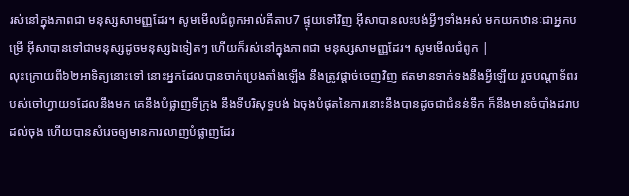រស់នៅក្នុងភាពជា មនុស្សសាមញ្ញដែរ។ សូមមើលជំពូកអាល់គីតាប7 ផ្ទុយទៅវិញ អ៊ីសាបានលះបង់អ្វីៗទាំងអស់ មកយកឋានៈជាអ្នកបម្រើ អ៊ីសាបានទៅជាមនុស្សដូចមនុស្សឯទៀតៗ ហើយក៏រស់នៅក្នុងភាពជា មនុស្សសាមញ្ញដែរ។ សូមមើលជំពូក |
លុះក្រោយពី៦២អាទិត្យនោះទៅ នោះអ្នកដែលបានចាក់ប្រេងតាំងឡើង នឹងត្រូវផ្តាច់ចេញវិញ ឥតមានទាក់ទងនឹងអ្វីឡើយ រួចបណ្តាទ័ពរបស់ចៅហ្វាយ១ដែលនឹងមក គេនឹងបំផ្លាញទីក្រុង នឹងទីបរិសុទ្ធបង់ ឯចុងបំផុតនៃការនោះនឹងបានដូចជាជំនន់ទឹក ក៏នឹងមានចំបាំងដរាបដល់ចុង ហើយបានសំរេចឲ្យមានការលាញបំផ្លាញដែរ